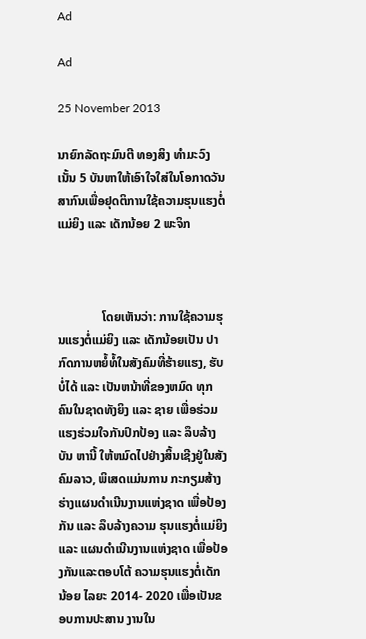Ad

Ad

25 November 2013

ນາຍົກລັດຖະມົນຕີ ທອງສິງ ທຳມະວົງ ເນັ້ນ 5 ບັນຫາໃຫ້ເອົາໃຈໃສ່ໃນໂອກາດວັນສາກົນເພື່ອຢຸດຕິການໃຊ້ຄວາມຮຸນແຮງຕໍ່ແມ່ຍິງ ແລະ ເດັກນ້ອຍ 2 ພະຈິກ



              ໂດຍເຫັນວ່າ: ການໃຊ້ຄວາມຮຸນແຮງຕໍ່ແມ່ຍິງ ແລະ ເດັກນ້ອຍເປັນ ປາກົດການຫຍໍ້ທໍ້ໃນສັງຄົມທີ່ຮ້າຍແຮງ, ຮັບ ບໍ່ໄດ້ ແລະ ເປັນຫນ້າທີ່ຂອງຫມົດ ທຸກຄົນໃນຊາດທັງຍິງ ແລະ ຊາຍ ເພື່ອຮ່ວມແຮງຮ່ວມໃຈກັນປົກປ້ອງ ແລະ ລຶບລ້າງບັນ ຫານີ້ ໃຫ້ຫມົດໄປຢ່າງສິ້ນເຊີງຢູ່ໃນສັງຄົມລາວ, ພິເສດແມ່ນການ ກະກຽມສ້າງຮ່າງແຜນດຳເນີນງານແຫ່ງຊາດ ເພື່ອປ້ອງກັນ ແລະ ລຶບລ້າງຄວາມ ຮຸນແຮງຕໍ່ແມ່ຍິງ ແລະ ແຜນດຳເນີນງານແຫ່ງຊາດ ເພື່ອປ້ອງກັນແລະຕອບໂຕ້ ຄວາມຮຸນແຮງຕໍ່ເດັກນ້ອຍ ໄລຍະ 2014- 2020 ເພື່ອເປັນຂອບການປະສານ ງານໃນ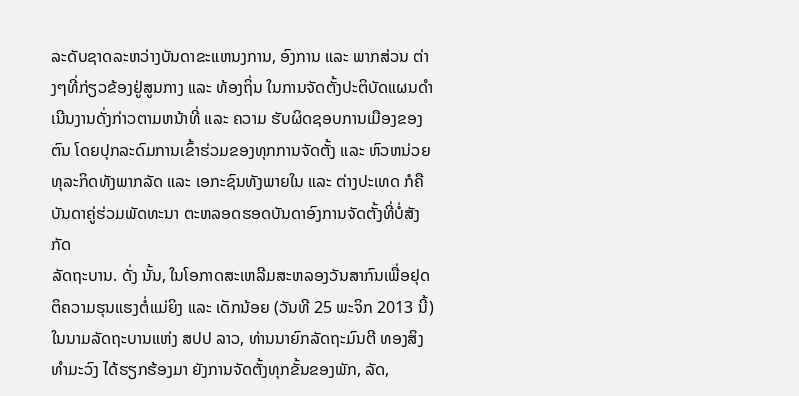ລະດັບຊາດລະຫວ່າງບັນດາຂະແຫນງການ, ອົງການ ແລະ ພາກສ່ວນ ຕ່າງໆທີ່ກ່ຽວຂ້ອງຢູ່ສູນກາງ ແລະ ທ້ອງຖິ່ນ ໃນການຈັດຕັ້ງປະຕິບັດແຜນດຳເນີນງານດັ່ງກ່າວຕາມຫນ້າທີ່ ແລະ ຄວາມ ຮັບຜິດຊອບການເມືອງຂອງຕົນ ໂດຍປຸກລະດົມການເຂົ້າຮ່ວມຂອງທຸກການຈັດຕັ້ງ ແລະ ຫົວຫນ່ວຍທຸລະກິດທັງພາກລັດ ແລະ ເອກະຊົນທັງພາຍໃນ ແລະ ຕ່າງປະເທດ ກໍຄືບັນດາຄູ່ຮ່ວມພັດທະນາ ຕະຫລອດຮອດບັນດາອົງການຈັດຕັ້ງທີ່ບໍ່ສັງກັດ
ລັດຖະບານ. ດັ່ງ ນັ້ນ, ໃນໂອກາດສະເຫລີມສະຫລອງວັນສາກົນເພື່ອຢຸດຕິຄວາມຮຸນແຮງຕໍ່ແມ່ຍິງ ແລະ ເດັກນ້ອຍ (ວັນທີ 25 ພະຈິກ 2013 ນີ້)   ໃນນາມລັດຖະບານແຫ່ງ ສປປ ລາວ, ທ່ານນາຍົກລັດຖະມົນຕີ ທອງສິງ ທຳມະວົງ ໄດ້ຮຽກຮ້ອງມາ ຍັງການຈັດຕັ້ງທຸກຂັ້ນຂອງພັກ, ລັດ,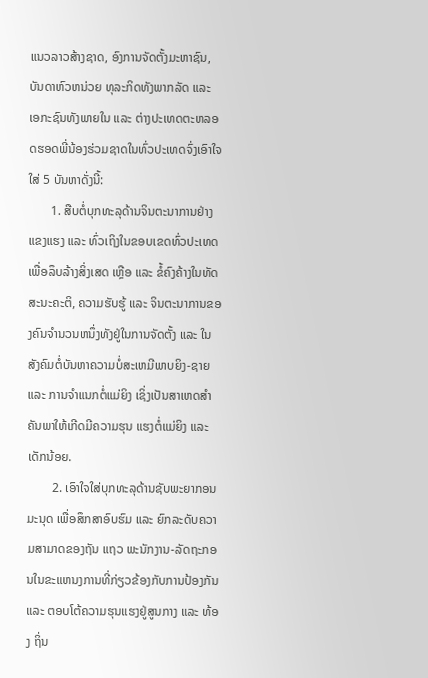ແນວລາວສ້າງຊາດ, ອົງການຈັດຕັ້ງມະຫາຊົນ, ບັນດາຫົວຫນ່ວຍ ທຸລະກິດທັງພາກລັດ ແລະ ເອກະຊົນທັງພາຍໃນ ແລະ ຕ່າງປະເທດຕະຫລອດຮອດພີ່ນ້ອງຮ່ວມຊາດໃນທົ່ວປະເທດຈົ່ງເອົາໃຈ ໃສ່ 5 ບັນຫາດັ່ງນີ້:
       1. ສືບຕໍ່ບຸກທະລຸດ້ານຈິນຕະນາການຢ່າງແຂງແຮງ ແລະ ທົ່ວເຖິງໃນຂອບເຂດທົ່ວປະເທດເພື່ອລຶບລ້າງສິ່ງເສດ ເຫຼືອ ແລະ ຂໍ້ຄົງຄ້າງໃນທັດສະນະຄະຕິ, ຄວາມຮັບຮູ້ ແລະ ຈິນຕະນາການຂອງຄົນຈຳນວນຫນຶ່ງທັງຢູ່ໃນການຈັດຕັ້ງ ແລະ ໃນ ສັງຄົມຕໍ່ບັນຫາຄວາມບໍ່ສະເຫມີພາບຍິງ-ຊາຍ ແລະ ການຈຳແນກຕໍ່ແມ່ຍິງ ເຊິ່ງເປັນສາເຫດສຳຄັນພາໃຫ້ເກີດມີຄວາມຮຸນ ແຮງຕໍ່ແມ່ຍິງ ແລະ ເດັກນ້ອຍ.
        2. ເອົາໃຈໃສ່ບຸກທະລຸດ້ານຊັບພະຍາກອນມະນຸດ ເພື່ອສຶກສາອົບຮົມ ແລະ ຍົກລະດັບຄວາມສາມາດຂອງຖັນ ແຖວ ພະນັກງານ-ລັດຖະກອນໃນຂະແຫນງການທີ່ກ່ຽວຂ້ອງກັບການປ້ອງກັນ ແລະ ຕອບໂຕ້ຄວາມຮຸນແຮງຢູ່ສູນກາງ ແລະ ທ້ອງ ຖິ່ນ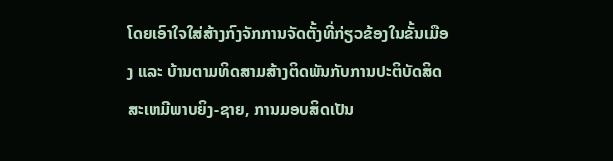ໂດຍເອົາໃຈໃສ່ສ້າງກົງຈັກການຈັດຕັ້ງທີ່ກ່ຽວຂ້ອງໃນຂັ້ນເມືອງ ແລະ ບ້ານຕາມທິດສາມສ້າງຕິດພັນກັບການປະຕິບັດສິດ ສະເຫມີພາບຍິງ-ຊາຍ, ການມອບສິດເປັນ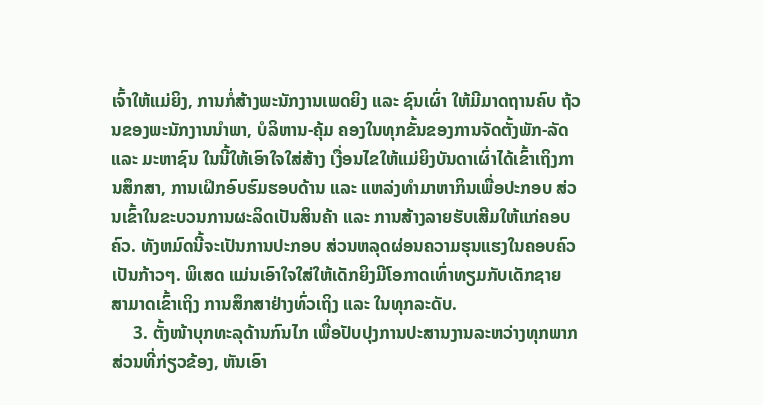ເຈົ້າໃຫ້ແມ່ຍິງ, ການກໍ່ສ້າງພະນັກງານເພດຍິງ ແລະ ຊົນເຜົ່າ ໃຫ້ມີມາດຖານຄົບ ຖ້ວນຂອງພະນັກງານນຳພາ, ບໍລິຫານ-ຄຸ້ມ ຄອງໃນທຸກຂັ້ນຂອງການຈັດຕັ້ງພັກ-ລັດ ແລະ ມະຫາຊົນ ໃນນີ້ໃຫ້ເອົາໃຈໃສ່ສ້າງ ເງື່ອນໄຂໃຫ້ແມ່ຍິງບັນດາເຜົ່າໄດ້ເຂົ້າເຖິງການສຶກສາ, ການເຝິກອົບຮົມຮອບດ້ານ ແລະ ແຫລ່ງທຳມາຫາກິນເພື່ອປະກອບ ສ່ວນເຂົ້າໃນຂະບວນການຜະລິດເປັນສິນຄ້າ ແລະ ການສ້າງລາຍຮັບເສີມໃຫ້ແກ່ຄອບຄົວ. ທັງຫມົດນີ້ຈະເປັນການປະກອບ ສ່ວນຫລຸດຜ່ອນຄວາມຮຸນແຮງໃນຄອບຄົວເປັນກ້າວໆ. ພິເສດ ແມ່ນເອົາໃຈໃສ່ໃຫ້ເດັກຍິງມີໂອກາດເທົ່າທຽມກັບເດັກຊາຍ ສາມາດເຂົ້າເຖິງ ການສຶກສາຢ່າງທົ່ວເຖິງ ແລະ ໃນທຸກລະດັບ.
     3. ຕັ້ງໜ້າບຸກທະລຸດ້ານກົນໄກ ເພື່ອປັບປຸງການປະສານງານລະຫວ່າງທຸກພາກສ່ວນທີ່ກ່ຽວຂ້ອງ, ຫັນເອົາ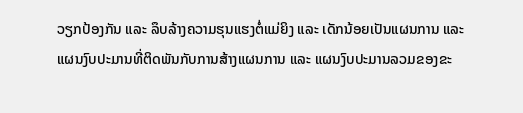ວຽກປ້ອງກັນ ແລະ ລຶບລ້າງຄວາມຮຸນແຮງຕໍ່ແມ່ຍິງ ແລະ ເດັກນ້ອຍເປັນແຜນການ ແລະ ແຜນງົບປະມານທີ່ຕິດພັນກັບການສ້າງແຜນການ ແລະ ແຜນງົບປະມານລວມຂອງຂະ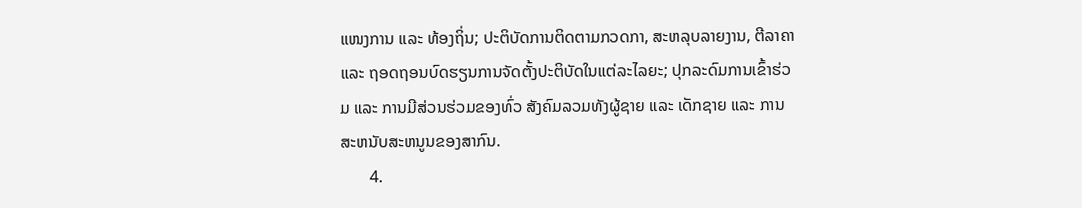ແໜງການ ແລະ ທ້ອງຖິ່ນ; ປະຕິບັດການຕິດຕາມກວດກາ, ສະຫລຸບລາຍງານ, ຕີລາຄາ ແລະ ຖອດຖອນບົດຮຽນການຈັດຕັ້ງປະຕິບັດໃນແຕ່ລະໄລຍະ; ປຸກລະດົມການເຂົ້າຮ່ວມ ແລະ ການມີສ່ວນຮ່ວມຂອງທົ່ວ ສັງຄົມລວມທັງຜູ້ຊາຍ ແລະ ເດັກຊາຍ ແລະ ການສະຫນັບສະຫນູນຂອງສາກົນ.
       4.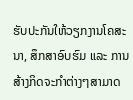ຮັບປະກັນໃຫ້ວຽກງານໂຄສະນາ, ສຶກສາອົບຮົມ ແລະ ການສ້າງກິດຈະກຳຕ່າງໆສາມາດ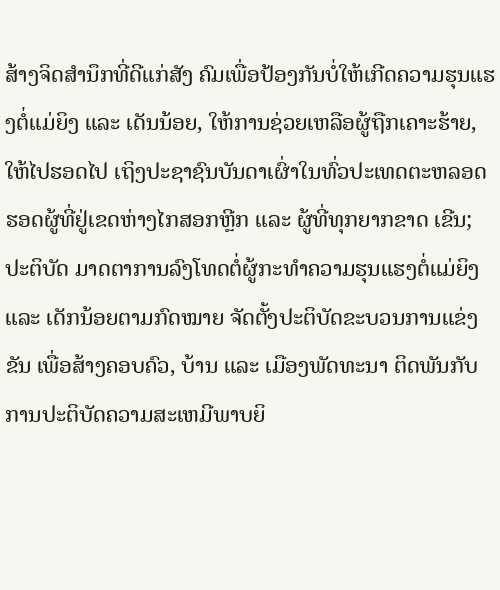ສ້າງຈິດສຳນຶກທີ່ດີແກ່ສັງ ຄົມເພື່ອປ້ອງກັນບໍ່ໃຫ້ເກີດຄວາມຮຸນແຮງຕໍ່ແມ່ຍິງ ແລະ ເດັນນ້ອຍ, ໃຫ້ການຊ່ວຍເຫລືອຜູ້ຖືກເຄາະຮ້າຍ,  ໃຫ້ໄປຮອດໄປ ເຖິງປະຊາຊົນບັນດາເຜົ່າໃນທົ່ວປະເທດຕະຫລອດຮອດຜູ້ທີ່ຢູ່ເຂດຫ່າງໄກສອກຫຼີກ ແລະ ຜູ້ທີ່ທຸກຍາກຂາດ ເຂີນ; ປະຕິບັດ ມາດຕາການລົງໂທດຕໍ່ຜູ້ກະທຳຄວາມຮຸນແຮງຕໍ່ແມ່ຍິງ ແລະ ເດັກນ້ອຍຕາມກົດໝາຍ ຈັດຕັ້ງປະຕິບັດຂະບວນການແຂ່ງຂັນ ເພື່ອສ້າງຄອບຄົວ, ບ້ານ ແລະ ເມືອງພັດທະນາ ຕິດພັນກັບການປະຕິບັດຄວາມສະເຫມີພາບຍິ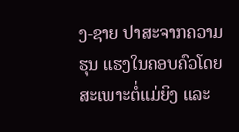ງ-ຊາຍ ປາສະຈາກຄວາມຮຸນ ແຮງໃນຄອບຄົວໂດຍສະເພາະຕໍ່ແມ່ຍິງ ແລະ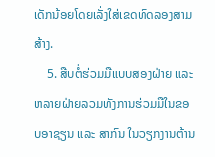ເດັກນ້ອຍໂດຍເລັ່ງໃສ່ເຂດທົດລອງສາມສ້າງ.
    5. ສືບຕໍ່ຮ່ວມມືແບບສອງຝ່າຍ ແລະ ຫລາຍຝ່າຍລວມທັງການຮ່ວມມືໃນຂອບອາຊຽນ ແລະ ສາກົນ ໃນວຽກງານຕ້ານ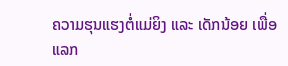ຄວາມຮຸນແຮງຕໍ່ແມ່ຍິງ ແລະ ເດັກນ້ອຍ ເພື່ອແລກ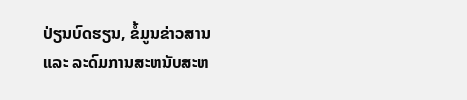ປ່ຽນບົດຮຽນ, ຂໍ້ມູນຂ່າວສານ ແລະ ລະດົມການສະຫນັບສະຫ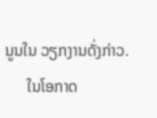ນູນໃນ ວຽກງານດັ່ງກ່າວ.
      ໃນໂອກາດ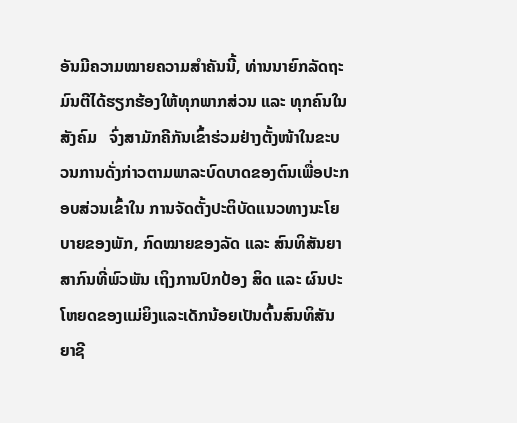ອັນມີຄວາມໝາຍຄວາມສຳຄັນນີ້, ທ່ານນາຍົກລັດຖະມົນຕີໄດ້ຮຽກຮ້ອງໃຫ້ທຸກພາກສ່ວນ ແລະ ທຸກຄົນໃນ ສັງຄົມ   ຈົ່ງສາມັກຄີກັນເຂົ້າຮ່ວມຢ່າງຕັ້ງໜ້າໃນຂະບວນການດັ່ງກ່າວຕາມພາລະບົດບາດຂອງຕົນເພື່ອປະກອບສ່ວນເຂົ້າໃນ ການຈັດຕັ້ງປະຕິບັດແນວທາງນະໂຍບາຍຂອງພັກ, ກົດໝາຍຂອງລັດ ແລະ ສົນທິສັນຍາສາກົນທີ່ພົວພັນ ເຖິງການປົກປ້ອງ ສິດ ແລະ ຜົນປະໂຫຍດຂອງແມ່ຍິງແລະເດັກນ້ອຍເປັນຕົ້ນສົນທິສັນຍາຊີ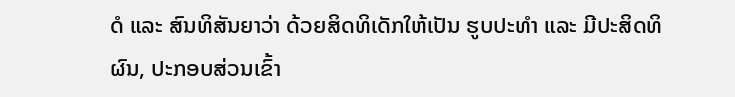ດໍ ແລະ ສົນທິສັນຍາວ່າ ດ້ວຍສິດທິເດັກໃຫ້ເປັນ ຮູບປະທຳ ແລະ ມີປະສິດທິຜົນ, ປະກອບສ່ວນເຂົ້າ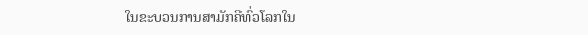ໃນຂະບວນການສາມັກຄີທົ່ວໂລກໃນ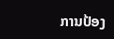ການປ້ອງ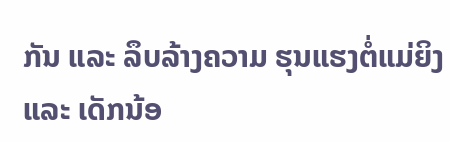ກັນ ແລະ ລຶບລ້າງຄວາມ ຮຸນແຮງຕໍ່ແມ່ຍິງ ແລະ ເດັກນ້ອ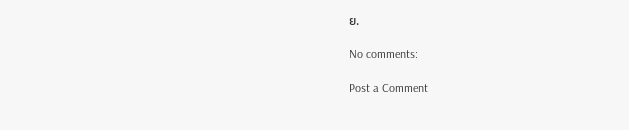ຍ.

No comments:

Post a Comment